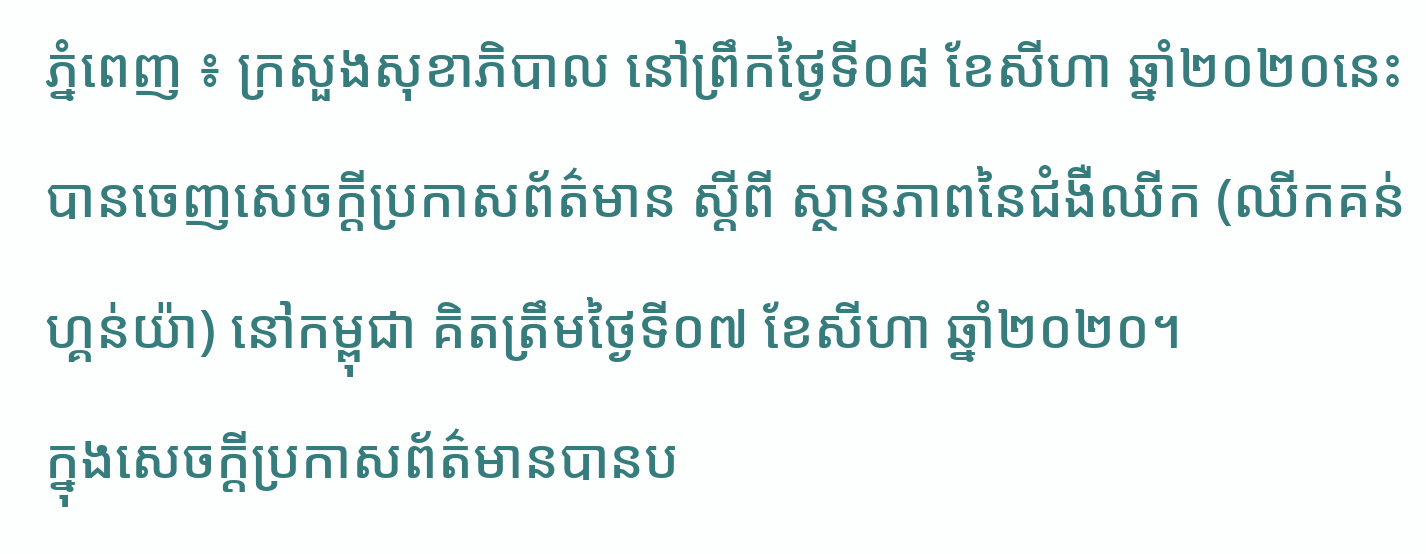ភ្នំពេញ ៖ ក្រសួងសុខាភិបាល នៅព្រឹកថ្ងៃទី០៨ ខែសីហា ឆ្នាំ២០២០នេះ បានចេញសេចក្ដីប្រកាសព័ត៌មាន ស្ដីពី ស្ថានភាពនៃជំងឺឈីក (ឈីកគន់ហ្គន់យ៉ា) នៅកម្ពុជា គិតត្រឹមថ្ងៃទី០៧ ខែសីហា ឆ្នាំ២០២០។
ក្នុងសេចក្តីប្រកាសព័ត៌មានបានប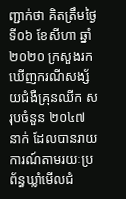ញ្ជាក់ថា គិតត្រឹមថ្ងៃទី០៦ ខែសីហា ឆ្នាំ២០២០ ក្រសួងរកឃើញករណីសង្ស័យជំងឺគ្រុនឈីក សរុបចំនួន ២០៤៧ នាក់ ដែលបានរាយការណ៍តាមរយៈប្រព័ន្ធឃ្លាំមើលជំ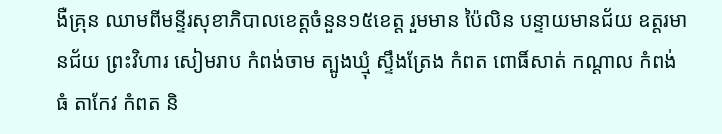ងឺគ្រុន ឈាមពីមន្ទីរសុខាភិបាលខេត្តចំនួន១៥ខេត្ត រួមមាន ប៉ៃលិន បន្ទាយមានជ័យ ឧត្តរមានជ័យ ព្រះវិហារ សៀមរាប កំពង់ចាម ត្បូងឃ្មុំ ស្ទឹងត្រែង កំពត ពោធិ៍សាត់ កណ្ដាល កំពង់ធំ តាកែវ កំពត និ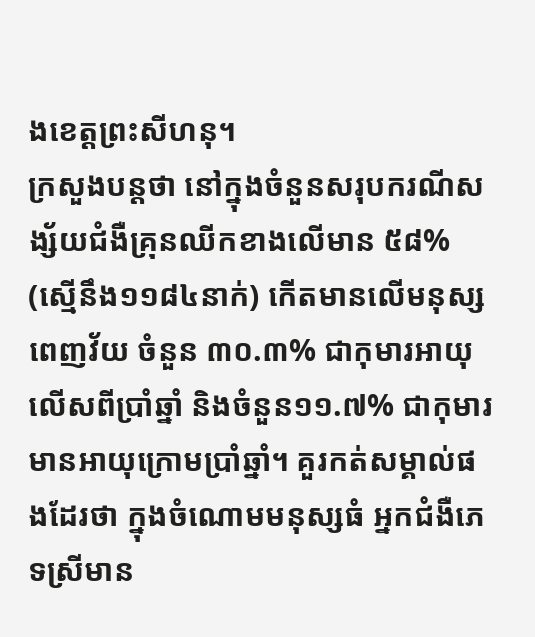ងខេត្តព្រះសីហនុ។
ក្រសួងបន្តថា នៅក្នុងចំនួនសរុបករណីសង្ស័យជំងឺគ្រុនឈីកខាងលើមាន ៥៨% (ស្មើនឹង១១៨៤នាក់) កើតមានលើមនុស្សពេញវ័យ ចំនួន ៣០.៣% ជាកុមារអាយុលើសពីប្រាំឆ្នាំ និងចំនួន១១.៧% ជាកុមារមានអាយុក្រោមប្រាំឆ្នាំ។ គួរកត់សម្គាល់ផងដែរថា ក្នុងចំណោមមនុស្សធំ អ្នកជំងឺភេទស្រីមាន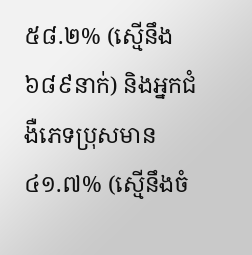៥៨.២% (ស្មើនឹង ៦៨៩នាក់) និងអ្នកជំងឺភេទប្រុសមាន ៤១.៧% (ស្មើនឹងចំ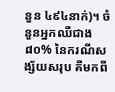នួន ៤៩៤នាក់)។ ចំនួនអ្នកឈឺជាង ៨០% នៃករណីសង្ស័យសរុប គឺមកពី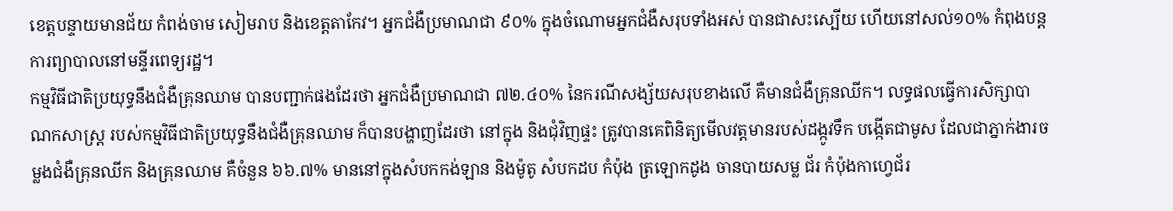ខេត្តបន្ទាយមានជ័យ កំពង់ចាម សៀមរាប និងខេត្តតាកែវ។ អ្នកជំងឺប្រមាណជា ៩០% ក្នុងចំណោមអ្នកជំងឺសរុបទាំងអស់ បានជាសះស្បើយ ហើយនៅសល់១០% កំពុងបន្តការព្យាបាលនៅមន្ទីរពេទ្យរដ្ឋ។
កម្មវិធីជាតិប្រយុទ្ធនឹងជំងឺគ្រុនឈាម បានបញ្ជាក់ផងដែរថា អ្នកជំងឺប្រមាណជា ៧២.៤០% នៃករណីសង្ស័យសរុបខាងលើ គឺមានជំងឺគ្រុនឈីក។ លទ្ធផលធ្វើការសិក្សាបាណកសាស្ត្រ របស់កម្មវិធីជាតិប្រយុទ្ធនឹងជំងឺគ្រុនឈាម ក៏បានបង្ហាញដែរថា នៅក្នុង និងជុំវិញផ្ទះ ត្រូវបានគេពិនិត្យមើលវត្តមានរបស់ដង្កូវទឹក បង្កើតជាមូស ដែលជាភ្នាក់ងារចម្លងជំងឺគ្រុនឈីក និងគ្រុនឈាម គឺចំនួន ៦៦.៧% មាននៅក្នុងសំបកកង់ឡាន និងម៉ូតូ សំបកដប កំប៉ុង ត្រឡោកដូង ចានបាយសម្ល ជ័រ កំប៉ុងកាហ្វេជ័រ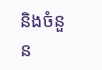និងចំនួន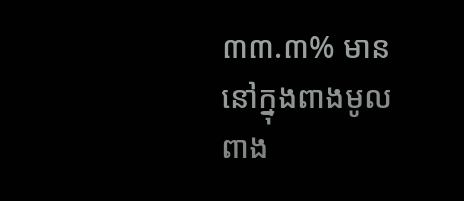៣៣.៣% មាននៅក្នុងពាងមូល ពាង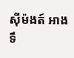ស៊ីម៉ងត៍ អាងទឹ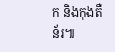ក និងកុងតឺន័រ៕